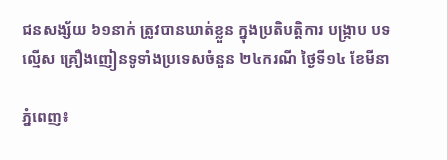ជនសង្ស័យ ៦១នាក់ ត្រូវបានឃាត់ខ្លួន ក្នុងប្រតិបត្តិការ បង្ក្រាប បទល្មើស គ្រឿងញៀនទូទាំងប្រទេសចំនួន ២៤ករណី ថ្ងៃទី១៤ ខែមីនា

ភ្នំពេញ៖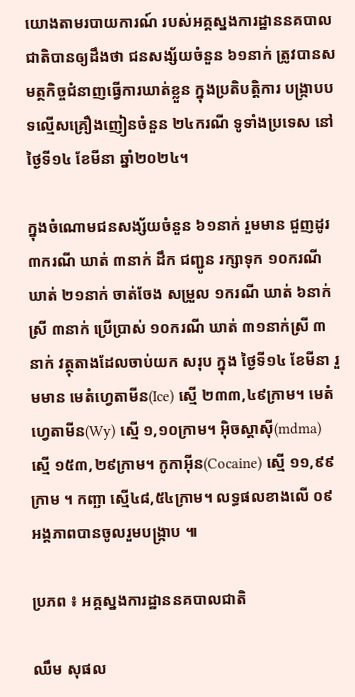យោងតាមរបាយការណ៍ របស់អគ្គស្នងការដ្ឋាននគបាលជាតិបានឲ្យដឹងថា ជនសង្ស័យចំនួន ៦១នាក់ ត្រូវបានសមត្ថកិច្ចជំនាញធ្វេីការឃាត់ខ្លួន ក្នុងប្រតិបត្តិការ បង្ក្រាបបទល្មើសគ្រឿងញៀនចំនួន ២៤ករណី ទូទាំងប្រទេស នៅថ្ងៃទី១៤ ខែមីនា ឆ្នាំ២០២៤។

ក្នុងចំណោមជនសង្ស័យចំនួន ៦១នាក់ រួមមាន ជួញដូរ ៣ករណី ឃាត់ ៣នាក់ ដឹក ជញ្ជូន រក្សាទុក ១០ករណី ឃាត់ ២១នាក់ ចាត់ចែង សម្រួល ១ករណី ឃាត់ ៦នាក់ស្រី ៣នាក់ ប្រើប្រាស់ ១០ករណី ឃាត់ ៣១នាក់ស្រី ៣នាក់ វត្ថុតាងដែលចាប់យក សរុប ក្នុង ថ្ងៃទី១៤ ខែមីនា រួមមាន មេតំហ្វេតាមីន(Ice) ស្មើ ២៣៣,៤៩ក្រាម។ មេតំហ្វេតាមីន(Wy) ស្មើ ១,១០ក្រាម។ អុិចស្តាសុី(mdma) ស្មើ ១៥៣,២៩ក្រាម។ កូកាអុីន(Cocaine) ស្មើ ១១,៩៩ក្រាម ។ កញ្ឆា ស្មើ៤៨,៥៤ក្រាម។ លទ្ធផលខាងលើ ០៩អង្គភាពបានចូលរួមបង្ក្រាប ៕

ប្រភព ៖ អគ្គស្នងការដ្ឋាននគបាលជាតិ

ឈឹម សុផល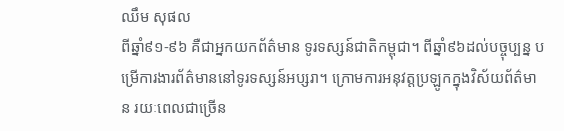ឈឹម សុផល
ពីឆ្នាំ៩១-៩៦ គឺជាអ្នកយកព័ត៌មាន ទូរទស្សន៍ជាតិកម្ពុជា។ ពីឆ្នាំ៩៦ដល់បច្ចុប្បន្ន បម្រើការងារព័ត៌មាននៅទូរទស្សន៍អប្សរា។ ក្រោមការអនុវត្តប្រឡូកក្នុងវិស័យព័ត៌មាន រយៈពេលជាច្រើន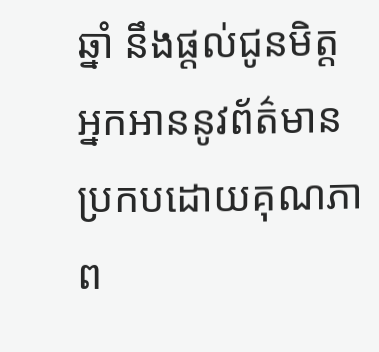ឆ្នាំ នឹងផ្ដល់ជូនមិត្តអ្នកអាននូវព័ត៌មានប្រកបដោយគុណភាព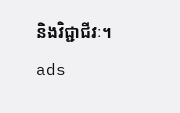និងវិជ្ជាជីវៈ។
ads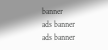banner
ads banner
ads banner